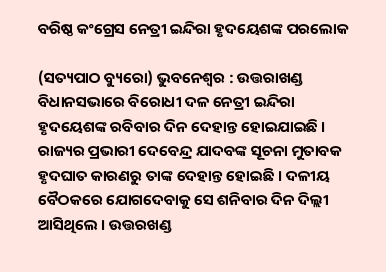ବରିଷ୍ଠ କଂଗ୍ରେସ ନେତ୍ରୀ ଇନ୍ଦିରା ହୃଦୟେଶଙ୍କ ପରଲୋକ

(ସତ୍ୟପାଠ ବ୍ୟୁରୋ) ଭୁବନେଶ୍ୱର : ଉତ୍ତରାଖଣ୍ଡ ବିଧାନସଭାରେ ବିରୋଧୀ ଦଳ ନେତ୍ରୀ ଇନ୍ଦିରା ହୃଦୟେଶଙ୍କ ରବିବାର ଦିନ ଦେହାନ୍ତ ହୋଇଯାଇଛି । ରାଜ୍ୟର ପ୍ରଭାରୀ ଦେବେନ୍ଦ୍ର ଯାଦବଙ୍କ ସୂଚନା ମୁତାବକ ହୃଦଘାତ କାରଣରୁ ତାଙ୍କ ଦେହାନ୍ତ ହୋଇଛି । ଦଳୀୟ ବୈଠକରେ ଯୋଗଦେବାକୁ ସେ ଶନିବାର ଦିନ ଦିଲ୍ଲୀ ଆସିଥିଲେ । ଉତ୍ତରଖଣ୍ଡ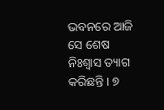ଭବନରେ ଆଜି ସେ ଶେଷ ନିଃଶ୍ୱାସ ତ୍ୟାଗ କରିଛନ୍ତି । ୭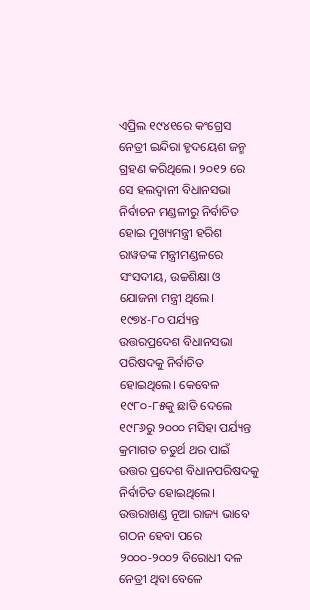ଏପ୍ରିଲ ୧୯୪୧ରେ କଂଗ୍ରେସ ନେତ୍ରୀ ଇନ୍ଦିରା ହୃଦୟେଶ ଜନ୍ମ ଗ୍ରହଣ କରିଥିଲେ। ୨୦୧୨ ରେ ସେ ହଲଦ୍ୱାନୀ ବିଧାନସଭା ନିର୍ବାଚନ ମଣ୍ଡଳୀରୁ ନିର୍ବାଚିତ ହୋଇ ମୁଖ୍ୟମନ୍ତ୍ରୀ ହରିଶ ରାୱତଙ୍କ ମନ୍ତ୍ରୀମଣ୍ଡଳରେ ସଂସଦୀୟ, ଉଚ୍ଚଶିକ୍ଷା ଓ ଯୋଜନା ମନ୍ତ୍ରୀ ଥିଲେ। ୧୯୭୪-୮୦ ପର୍ଯ୍ୟନ୍ତ ଉତ୍ତରପ୍ରଦେଶ ବିଧାନସଭା ପରିଷଦକୁ ନିର୍ବାଚିତ ହୋଇଥିଲେ। କେବେଳ ୧୯୮୦-୮୫କୁ ଛାଡି ଦେଲେ ୧୯୮୬ରୁ ୨୦୦୦ ମସିହା ପର୍ଯ୍ୟନ୍ତ କ୍ରମାଗତ ଚତୁର୍ଥ ଥର ପାଇଁ ଉତ୍ତର ପ୍ରଦେଶ ବିଧାନପରିଷଦକୁ ନିର୍ବାଚିତ ହୋଇଥିଲେ। ଉତ୍ତରାଖଣ୍ଡ ନୂଆ ରାଜ୍ୟ ଭାବେ ଗଠନ ହେବା ପରେ ୨୦୦୦-୨୦୦୨ ବିରୋଧୀ ଦଳ ନେତ୍ରୀ ଥିବା ବେଳେ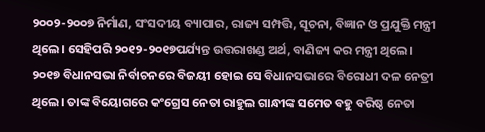୨୦୦୨-୨୦୦୭ ନିର୍ମାଣ, ସଂସଦୀୟ ବ୍ୟାପାର, ରାଜ୍ୟ ସମ୍ପତ୍ତି, ସୂଚନା, ବିଜ୍ଞାନ ଓ ପ୍ରଯୁକ୍ତି ମନ୍ତ୍ରୀ ଥିଲେ। ସେହିପରି ୨୦୧୨-୨୦୧୭ପର୍ଯ୍ୟନ୍ତ ଉତ୍ତରାଖଣ୍ଡ ଅର୍ଥ, ବାଣିଜ୍ୟ କର ମନ୍ତ୍ରୀ ଥିଲେ। ୨୦୧୭ ବିଧାନସଭା ନିର୍ବାଚନରେ ବିଜୟୀ ହୋଇ ସେ ବିଧାନସଭାରେ ବିରୋଧୀ ଦଳ ନେତ୍ରୀ ଥିଲେ। ତାଙ୍କ ବିୟୋଗରେ କଂଗ୍ରେସ ନେତା ରାହୁଲ ଗାନ୍ଧୀଙ୍କ ସମେତ ବହୁ ବରିଷ୍ଠ ନେତା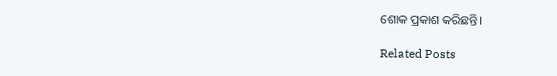ଶୋକ ପ୍ରକାଶ କରିଛନ୍ତି।

Related Posts